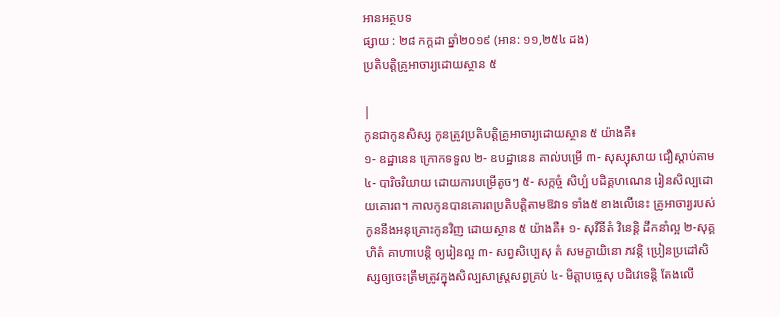អានអត្ថបទ
ផ្សាយ : ២៨ កក្តដា ឆ្នាំ២០១៩ (អាន: ១១,២៥៤ ដង)
ប្រតិបត្តិគ្រូអាចារ្យដោយស្ថាន ៥

|
កូនជាកូនសិស្ស កូនត្រូវប្រតិបត្តិគ្រូអាចារ្យដោយស្ថាន ៥ យ៉ាងគឺ៖
១- ឧដ្ឋានេន ក្រោកទទួល ២- ឧបដ្ឋានេន គាល់បម្រើ ៣- សុស្សុសាយ ជឿស្ដាប់តាម ៤- បារិចរិយាយ ដោយការបម្រើតូចៗ ៥- សក្កច្ចំ សិប្បំ បដិគ្គហណេន រៀនសិល្បដោយគោរព។ កាលកូនបានគោរពប្រតិបត្តិតាមឱវាទ ទាំង៥ ខាងលើនេះ គ្រូអាចារ្យរបស់កូននឹងអនុគ្រោះកូនវិញ ដោយស្ថាន ៥ យ៉ាងគឺ៖ ១- សុវីនីតំ វិនេន្តិ ដឹកនាំល្អ ២-សុគ្គហិតំ គាហាបេន្តិ ឲ្យរៀនល្អ ៣- សព្វសិប្បេសុ តំ សមក្ខាយិនោ ភវន្តិ ប្រៀនប្រដៅសិស្សឲ្យចេះត្រឹមត្រូវក្នុងសិល្បសាស្ត្រសព្វគ្រប់ ៤- មិត្តាបច្ចេសុ បដិវេទេន្តិ តែងលើ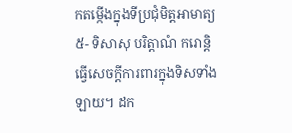កតម្កើងក្នុងទីប្រជុំមិត្តអាមាត្យ ៥- ទិសាសុ បរិត្តាណំ ករោន្តិ ធ្វើសេចក្ដីការពារក្នុងទិសទាំងឡាយ។ ដក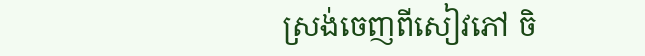ស្រង់ចេញពីសៀវភៅ ចិ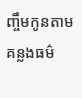ញ្ចឹមកូនតាមគន្លងធម៌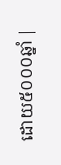ដោយ៥០០០ឆ្នាំ |